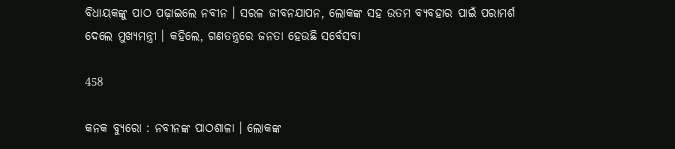ବିଧାୟକଙ୍କୁ ପାଠ ପଢ଼ାଇଲେ ନବୀନ । ସରଳ ଜୀବନଯାପନ, ଲୋକଙ୍କ ସହ ଉତମ ବ୍ୟବହାର ପାଇଁ ପରାମର୍ଶ ଦେଲେ ମୁଖ୍ୟମନ୍ତ୍ରୀ । କହିଲେ, ଗଣତନ୍ତ୍ରରେ ଜନତା ହେଉଛି ସର୍ବେସବା

458

କନକ ବ୍ୟୁରୋ : ନବୀନଙ୍କ ପାଠଶାଳା । ଲୋକଙ୍କ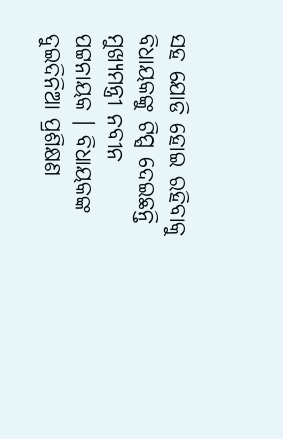ସହ ଯୋଡି ହୋଇ ରହିବାକୁ ବିଧାୟକଙ୍କୁ ଟିପ୍ସ ଦେଇଛନ୍ତି ମୁଖ୍ୟମନ୍ତ୍ରୀ ନବୀନ ପଟ୍ଟନାୟକ । ବିଧାୟକଙ୍କ ଦୁଇଦିନିଆ ପ୍ରଶିକ୍ଷଣ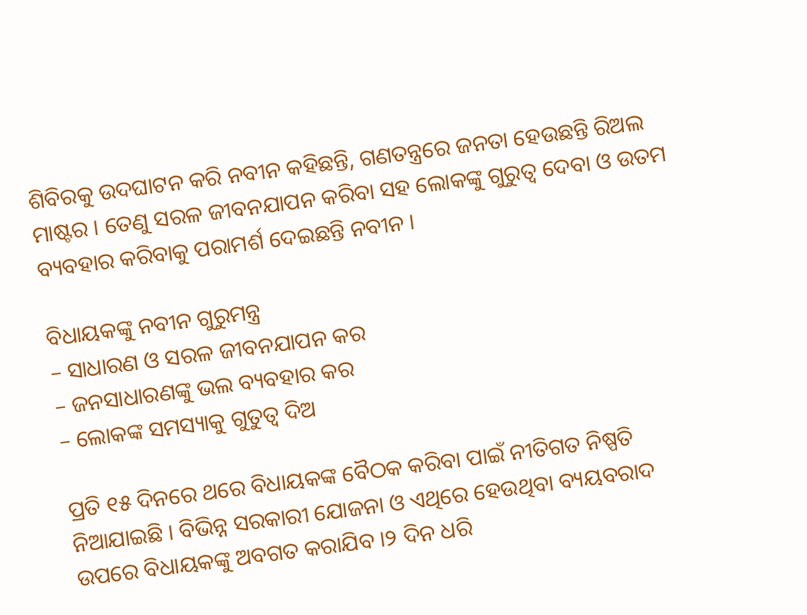ଶିବିରକୁ ଉଦଘାଟନ କରି ନବୀନ କହିଛନ୍ତି, ଗଣତନ୍ତ୍ରରେ ଜନତା ହେଉଛନ୍ତି ରିଅଲ ମାଷ୍ଟର । ତେଣୁ ସରଳ ଜୀବନଯାପନ କରିବା ସହ ଲୋକଙ୍କୁ ଗୁରୁତ୍ୱ ଦେବା ଓ ଉତମ ବ୍ୟବହାର କରିବାକୁ ପରାମର୍ଶ ଦେଇଛନ୍ତି ନବୀନ ।

ବିଧାୟକଙ୍କୁ ନବୀନ ଗୁରୁମନ୍ତ୍ର
– ସାଧାରଣ ଓ ସରଳ ଜୀବନଯାପନ କର
– ଜନସାଧାରଣଙ୍କୁ ଭଲ ବ୍ୟବହାର କର
– ଲୋକଙ୍କ ସମସ୍ୟାକୁ ଗୁତୁତ୍ୱ ଦିଅ

ପ୍ରତି ୧୫ ଦିନରେ ଥରେ ବିଧାୟକଙ୍କ ବୈଠକ କରିବା ପାଇଁ ନୀତିଗତ ନିଷ୍ପତି ନିଆଯାଇଛି । ବିଭିନ୍ନ ସରକାରୀ ଯୋଜନା ଓ ଏଥିରେ ହେଉଥିବା ବ୍ୟୟବରାଦ ଉପରେ ବିଧାୟକଙ୍କୁ ଅବଗତ କରାଯିବ ।୨ ଦିନ ଧରି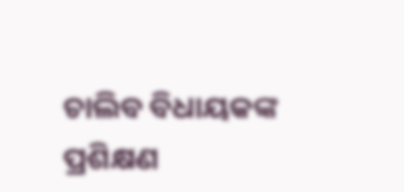ଚାଲିବ ବିଧାୟକଙ୍କ ପ୍ରଶିକ୍ଷଣ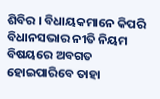ଶିବିର । ବିଧାୟକମାନେ କିପରି ବିଧାନସଭାର ନୀତି ନିୟମ ବିଷୟରେ ଅବଗତ ହୋଇପାରିବେ ତାହା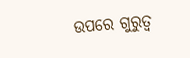ଉପରେ ଗୁରୁତ୍ୱ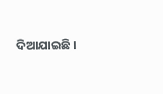ଦିଆଯାଇଛି ।